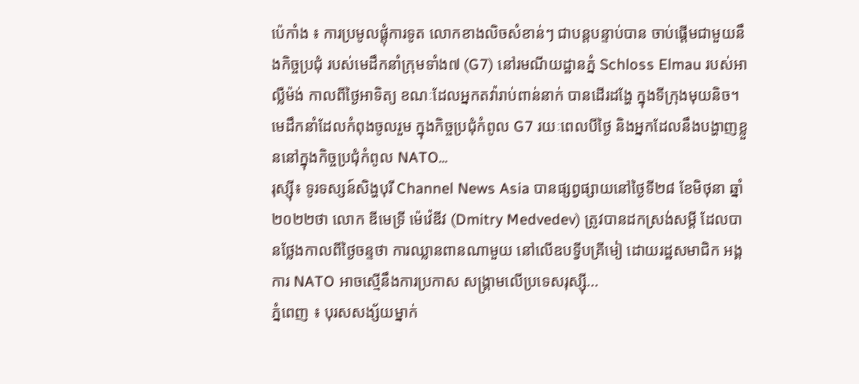ប៉េកាំង ៖ ការប្រមូលផ្តុំការទូត លោកខាងលិចសំខាន់ៗ ជាបន្តបន្ទាប់បាន ចាប់ផ្តើមជាមួយនឹងកិច្ចប្រជុំ របស់មេដឹកនាំក្រុមទាំង៧ (G7) នៅរមណីយដ្ឋានភ្នំ Schloss Elmau របស់អាល្លឺម៉ង់ កាលពីថ្ងៃអាទិត្យ ខណៈដែលអ្នកតវ៉ារាប់ពាន់នាក់ បានដើរដង្ហែ ក្នុងទីក្រុងមុយនិច។ មេដឹកនាំដែលកំពុងចូលរួម ក្នុងកិច្ចប្រជុំកំពូល G7 រយៈពេលបីថ្ងៃ និងអ្នកដែលនឹងបង្ហាញខ្លួននៅក្នុងកិច្ចប្រជុំកំពូល NATO...
រុស្ស៊ី៖ ទូរទស្សន៍សិង្ហបុរី Channel News Asia បានផ្សព្វផ្សាយនៅថ្ងៃទី២៨ ខែមិថុនា ឆ្នាំ២០២២ថា លោក ឌីមេទ្រី ម៉េវ៉េឌីវ (Dmitry Medvedev) ត្រូវបានដកស្រង់សម្តី ដែលបានថ្លែងកាលពីថ្ងៃចន្ទថា ការឈ្លានពានណាមួយ នៅលើឧបទ្វីបគ្រីមៀ ដោយរដ្ឋសមាជិក អង្គការ NATO អាចស្មើនឹងការប្រកាស សង្គ្រាមលើប្រទេសរុស្ស៊ី...
ភ្នំពេញ ៖ បុរសសង្ស័យម្នាក់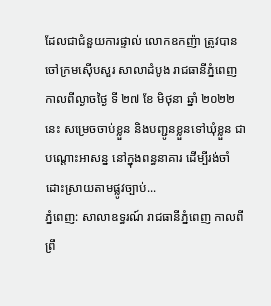ដែលជាជំនួយការផ្ទាល់ លោកឧកញ៉ា ត្រូវបាន ចៅក្រមស៊ើបសួរ សាលាដំបូង រាជធានីភ្នំពេញ កាលពីល្ងាចថ្ងៃ ទី ២៧ ខែ មិថុនា ឆ្នាំ ២០២២នេះ សម្រេចចាប់ខ្លួន និងបញ្ជូនខ្លួនទៅឃុំខ្លួន ជាបណ្តោះអាសន្ន នៅក្នុងពន្ធនាគារ ដើម្បីរង់ចាំ ដោះស្រាយតាមផ្លូវច្បាប់...
ភ្នំពេញ: សាលាឧទ្ធរណ៍ រាជធានីភ្នំពេញ កាលពីព្រឹ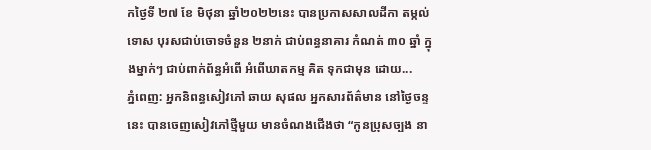កថ្ងៃទី ២៧ ខែ មិថុនា ឆ្នាំ២០២២នេះ បានប្រកាសសាលដីកា តម្កល់ទោស បុរសជាប់ចោទចំនួន ២នាក់ ជាប់ពន្ធនាគារ កំណត់ ៣០ ឆ្នាំ ក្នុងម្នាក់ៗ ជាប់ពាក់ព័ន្ធអំពើ អំពើឃាតកម្ម គិត ទុកជាមុន ដោយ...
ភ្នំពេញ: អ្នកនិពន្ធសៀវភៅ ឆាយ សុផល អ្នកសារព័ត៌មាន នៅថ្ងៃចន្ទនេះ បានចេញសៀវភៅថ្មីមួយ មានចំណងជើងថា “កូនប្រុសច្បង នា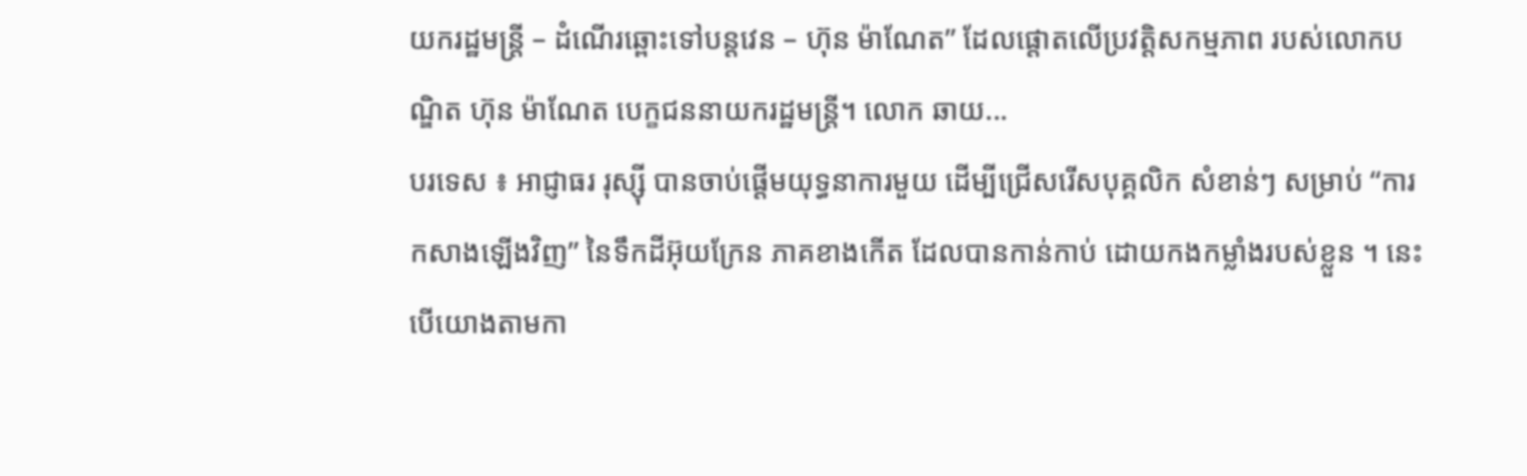យករដ្ឋមន្រ្តី – ដំណើរឆ្ពោះទៅបន្តវេន – ហ៊ុន ម៉ាណែត” ដែលផ្តោតលើប្រវត្តិសកម្មភាព របស់លោកបណ្ឌិត ហ៊ុន ម៉ាណែត បេក្ខជននាយករដ្ឋមន្រ្តី។ លោក ឆាយ...
បរទេស ៖ អាជ្ញាធរ រុស្ស៊ី បានចាប់ផ្តើមយុទ្ធនាការមួយ ដើម្បីជ្រើសរើសបុគ្គលិក សំខាន់ៗ សម្រាប់ “ការកសាងឡើងវិញ” នៃទឹកដីអ៊ុយក្រែន ភាគខាងកើត ដែលបានកាន់កាប់ ដោយកងកម្លាំងរបស់ខ្លួន ។ នេះបើយោងតាមកា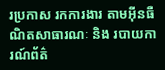រប្រកាស រកការងារ តាមអ៊ីនធឺណិតសាធារណៈ និង របាយការណ៍ព័ត៌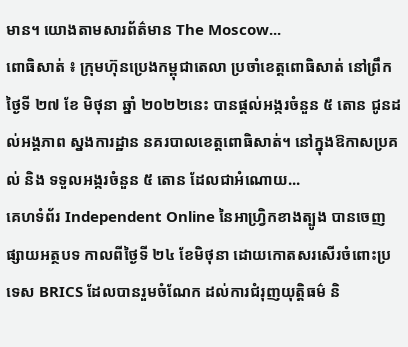មាន។ យោងតាមសារព័ត៌មាន The Moscow...
ពោធិសាត់ ៖ ក្រុមហ៊ុនប្រេងកម្ពុជាតេលា ប្រចាំខេត្តពោធិសាត់ នៅព្រឹកថ្ងៃទី ២៧ ខែ មិថុនា ឆ្នាំ ២០២២នេះ បានផ្តល់អង្ករចំនួន ៥ តោន ជូនដល់អង្គភាព ស្នងការដ្ឋាន នគរបាលខេត្តពោធិសាត់។ នៅក្នុងឱកាសប្រគល់ និង ទទួលអង្ករចំនួន ៥ តោន ដែលជាអំណោយ...
គេហទំព័រ Independent Online នៃអាហ្រ្វិកខាងត្បូង បានចេញផ្សាយអត្ថបទ កាលពីថ្ងៃទី ២៤ ខែមិថុនា ដោយកោតសរសើរចំពោះប្រទេស BRICS ដែលបានរួមចំណែក ដល់ការជំរុញយុត្តិធម៌ និ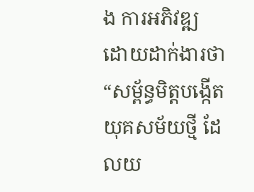ង ការអភិវឌ្ឍ ដោយដាក់ងារថា “សម្ព័ន្ធមិត្តបង្កើត យុគសម័យថ្មី ដែលយ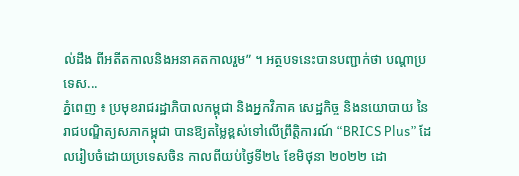ល់ដឹង ពីអតីតកាលនិងអនាគតកាលរួម” ។ អត្ថបទនេះបានបញ្ជាក់ថា បណ្តាប្រទេស...
ភ្នំពេញ ៖ ប្រមុខរាជរដ្ឋាភិបាលកម្ពុជា និងអ្នកវិភាគ សេដ្ឋកិច្ច និងនយោបាយ នៃរាជបណ្ឌិត្យសភាកម្ពុជា បានឱ្យតម្លៃខ្ពស់ទៅលើព្រឹត្តិការណ៍ “BRICS Plus” ដែលរៀបចំដោយប្រទេសចិន កាលពីយប់ថ្ងៃទី២៤ ខែមិថុនា ២០២២ ដោ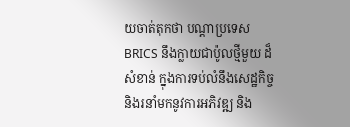យចាត់តុកថា បណ្តាប្រទេស BRICS នឹងក្លាយជាប៉ូលថ្មីមួយ ដ៏សំខាន់ ក្នុងការទប់លំនឹងសេដ្ឋកិច្ច និងរនាំមកនូវការអភិវឌ្ឍ និង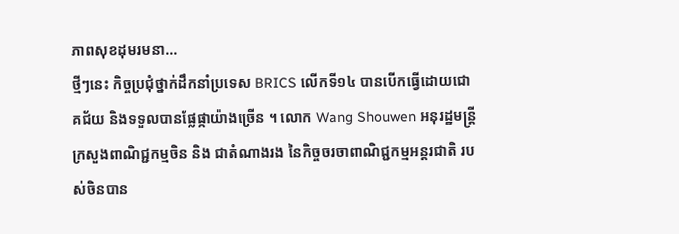ភាពសុខដុមរមនា...
ថ្មីៗនេះ កិច្ចប្រជុំថ្នាក់ដឹកនាំប្រទេស BRICS លើកទី១៤ បានបើកធ្វើដោយជោគជ័យ និងទទួលបានផ្លែផ្កាយ៉ាងច្រើន ។ លោក Wang Shouwen អនុរដ្ឋមន្ត្រីក្រសួងពាណិជ្ជកម្មចិន និង ជាតំណាងរង នៃកិច្ចចរចាពាណិជ្ជកម្មអន្តរជាតិ របស់ចិនបាន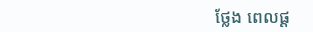ថ្លែង ពេលផ្ត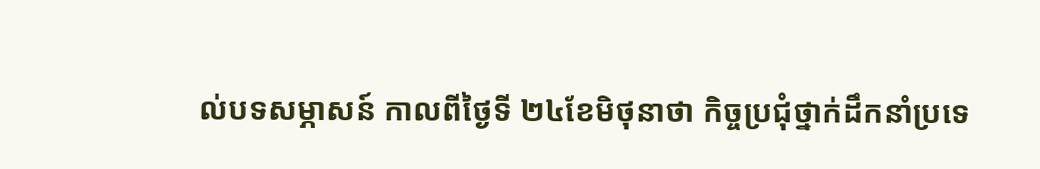ល់បទសម្ភាសន៍ កាលពីថ្ងៃទី ២៤ខែមិថុនាថា កិច្ចប្រជុំថ្នាក់ដឹកនាំប្រទេ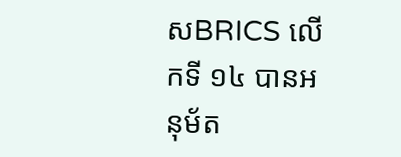សBRICS លើកទី ១៤ បានអនុម័ត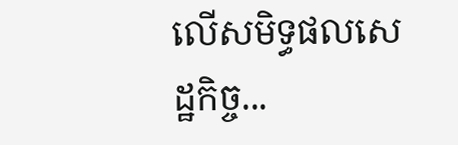លើសមិទ្ធផលសេដ្ឋកិច្ច...